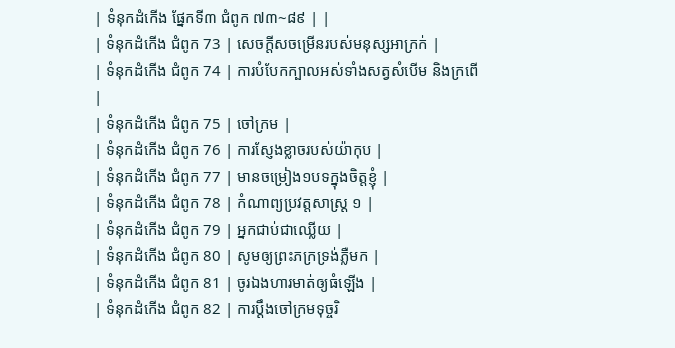| ទំនុកដំកើង ផ្នែកទី៣ ជំពូក ៧៣~៨៩ | |
| ទំនុកដំកើង ជំពូក 73 | សេចក្ដីសចម្រើនរបស់មនុស្សអាក្រក់ |
| ទំនុកដំកើង ជំពូក 74 | ការបំបែកក្បាលអស់ទាំងសត្វសំបើម និងក្រពើ |
| ទំនុកដំកើង ជំពូក 75 | ចៅក្រម |
| ទំនុកដំកើង ជំពូក 76 | ការស្ញែងខ្លាចរបស់យ៉ាកុប |
| ទំនុកដំកើង ជំពូក 77 | មានចម្រៀង១បទក្នុងចិត្តខ្ញុំ |
| ទំនុកដំកើង ជំពូក 78 | កំណាព្យប្រវត្តសាស្ដ្រ ១ |
| ទំនុកដំកើង ជំពូក 79 | អ្នកជាប់ជាឈ្លើយ |
| ទំនុកដំកើង ជំពូក 80 | សូមឲ្យព្រះភក្រទ្រង់ភ្លឺមក |
| ទំនុកដំកើង ជំពូក 81 | ចូរឯងហារមាត់ឲ្យធំឡើង |
| ទំនុកដំកើង ជំពូក 82 | ការប្ដឹងចៅក្រមទុច្ចរិ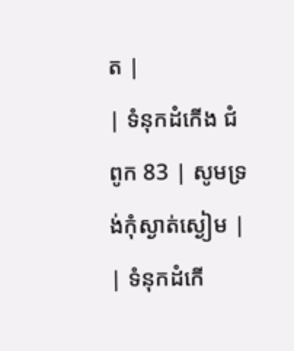ត |
| ទំនុកដំកើង ជំពូក 83 | សូមទ្រង់កុំស្ងាត់ស្ងៀម |
| ទំនុកដំកើ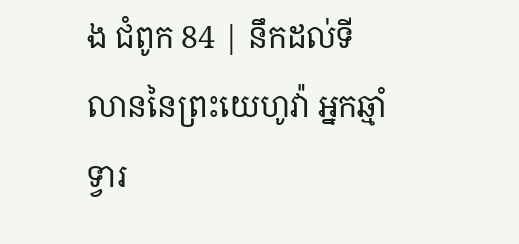ង ជំពូក 84 | នឹកដល់ទីលាននៃព្រះយេហូវ៉ា អ្នកឆ្មាំទ្វារ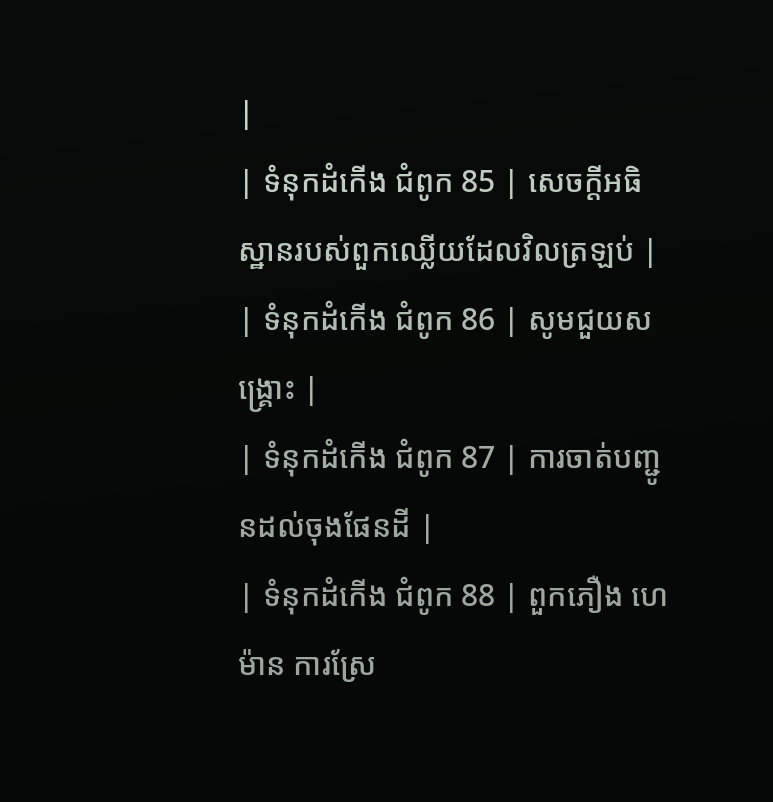|
| ទំនុកដំកើង ជំពូក 85 | សេចក្ដីអធិស្ឋានរបស់ពួកឈ្លើយដែលវិលត្រឡប់ |
| ទំនុកដំកើង ជំពូក 86 | សូមជួយសង្រ្គោះ |
| ទំនុកដំកើង ជំពូក 87 | ការចាត់បញ្ជូនដល់ចុងផែនដី |
| ទំនុកដំកើង ជំពូក 88 | ពួកភឿង ហេម៉ាន ការស្រែ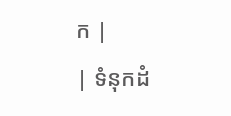ក |
| ទំនុកដំ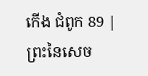កើង ជំពូក 89 | ព្រះនៃសេច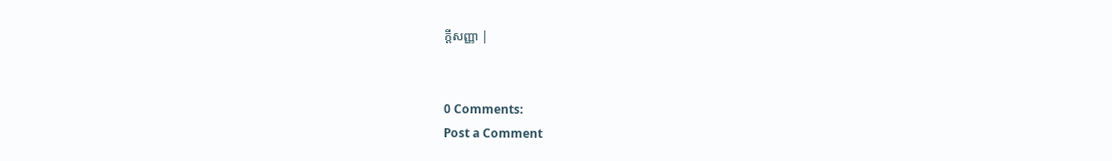ក្ដីសញ្ញា |


0 Comments:
Post a Comment